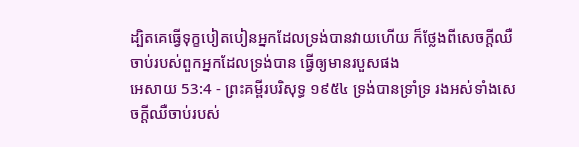ដ្បិតគេធ្វើទុក្ខបៀតបៀនអ្នកដែលទ្រង់បានវាយហើយ ក៏ថ្លែងពីសេចក្ដីឈឺចាប់របស់ពួកអ្នកដែលទ្រង់បាន ធ្វើឲ្យមានរបួសផង
អេសាយ 53:4 - ព្រះគម្ពីរបរិសុទ្ធ ១៩៥៤ ទ្រង់បានទ្រាំទ្រ រងអស់ទាំងសេចក្ដីឈឺចាប់របស់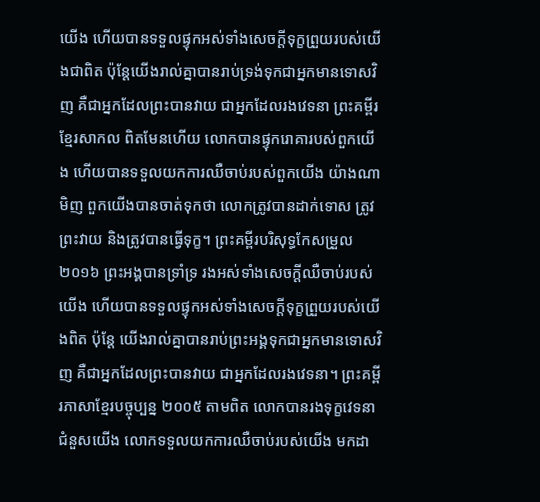យើង ហើយបានទទួលផ្ទុកអស់ទាំងសេចក្ដីទុក្ខព្រួយរបស់យើងជាពិត ប៉ុន្តែយើងរាល់គ្នាបានរាប់ទ្រង់ទុកជាអ្នកមានទោសវិញ គឺជាអ្នកដែលព្រះបានវាយ ជាអ្នកដែលរងវេទនា ព្រះគម្ពីរខ្មែរសាកល ពិតមែនហើយ លោកបានផ្ទុករោគារបស់ពួកយើង ហើយបានទទួលយកការឈឺចាប់របស់ពួកយើង យ៉ាងណាមិញ ពួកយើងបានចាត់ទុកថា លោកត្រូវបានដាក់ទោស ត្រូវព្រះវាយ និងត្រូវបានធ្វើទុក្ខ។ ព្រះគម្ពីរបរិសុទ្ធកែសម្រួល ២០១៦ ព្រះអង្គបានទ្រាំទ្រ រងអស់ទាំងសេចក្ដីឈឺចាប់របស់យើង ហើយបានទទួលផ្ទុកអស់ទាំងសេចក្ដីទុក្ខព្រួយរបស់យើងពិត ប៉ុន្តែ យើងរាល់គ្នាបានរាប់ព្រះអង្គទុកជាអ្នកមានទោសវិញ គឺជាអ្នកដែលព្រះបានវាយ ជាអ្នកដែលរងវេទនា។ ព្រះគម្ពីរភាសាខ្មែរបច្ចុប្បន្ន ២០០៥ តាមពិត លោកបានរងទុក្ខវេទនាជំនួសយើង លោកទទួលយកការឈឺចាប់របស់យើង មកដា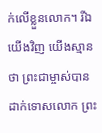ក់លើខ្លួនលោក។ រីឯយើងវិញ យើងស្មានថា ព្រះជាម្ចាស់បានដាក់ទោសលោក ព្រះ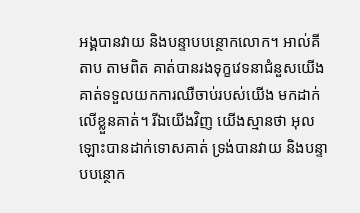អង្គបានវាយ និងបន្ទាបបន្ថោកលោក។ អាល់គីតាប តាមពិត គាត់បានរងទុក្ខវេទនាជំនួសយើង គាត់ទទួលយកការឈឺចាប់របស់យើង មកដាក់លើខ្លួនគាត់។ រីឯយើងវិញ យើងស្មានថា អុលឡោះបានដាក់ទោសគាត់ ទ្រង់បានវាយ និងបន្ទាបបន្ថោក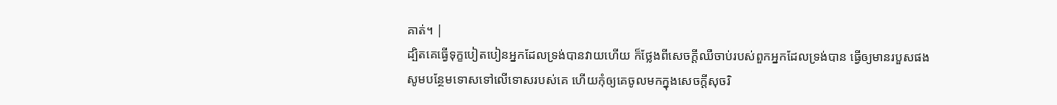គាត់។ |
ដ្បិតគេធ្វើទុក្ខបៀតបៀនអ្នកដែលទ្រង់បានវាយហើយ ក៏ថ្លែងពីសេចក្ដីឈឺចាប់របស់ពួកអ្នកដែលទ្រង់បាន ធ្វើឲ្យមានរបួសផង
សូមបន្ថែមទោសទៅលើទោសរបស់គេ ហើយកុំឲ្យគេចូលមកក្នុងសេចក្ដីសុចរិ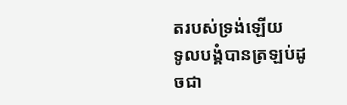តរបស់ទ្រង់ឡើយ
ទូលបង្គំបានត្រឡប់ដូចជា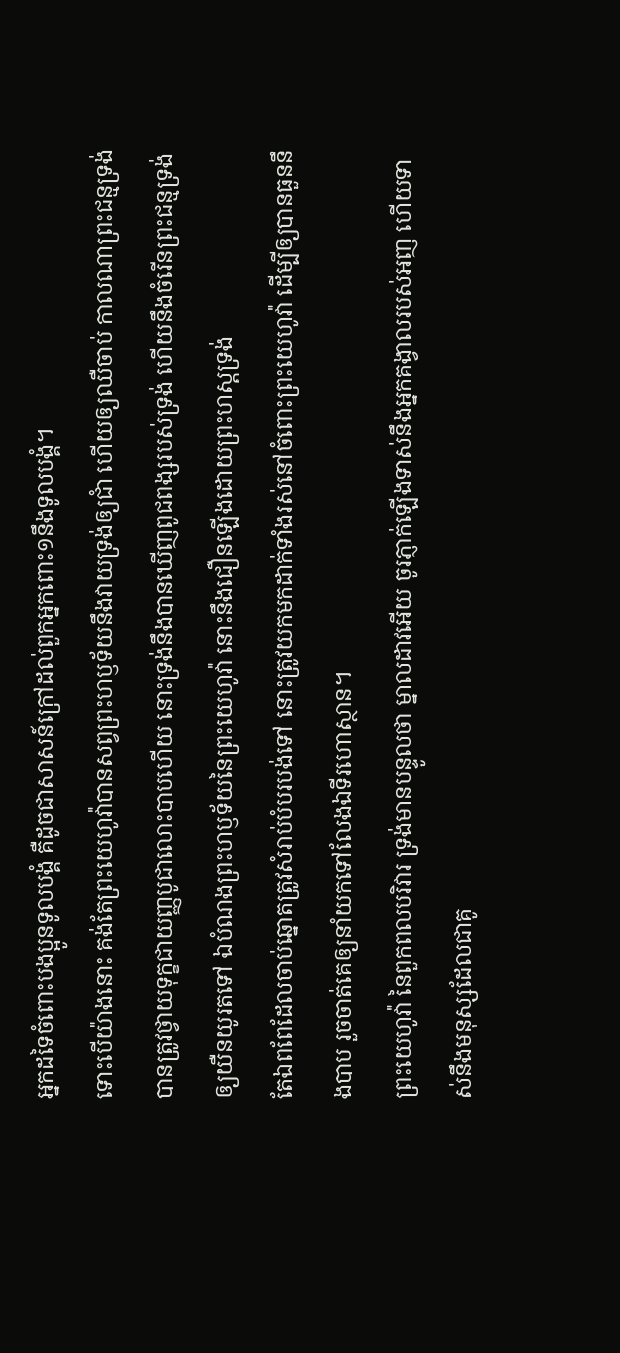អ្នកដទៃចំពោះបងប្អូនទូលបង្គំ គឺដូចជាសាសន៍ក្រៅដល់ពួកអ្នកពោះ១នឹងទូលបង្គំ។
ទោះបើយ៉ាងនោះ គង់តែព្រះយេហូវ៉ាបានសព្វព្រះហឫទ័យនឹងវាយទ្រង់ឲ្យជាំ ហើយឲ្យឈឺចាប់ កាលណាព្រះជន្មទ្រង់បានត្រូវថ្វាយទុក្ខជាយញ្ញបូជាលោះបាបហើយ នោះទ្រង់នឹងបានឃើញពូជពង្សរបស់ទ្រង់ ហើយនឹងចំរើនព្រះជន្មទ្រង់ឲ្យយឺនយូរតទៅ ឯបំណងព្រះហឫទ័យនៃព្រះយេហូវ៉ា នោះនឹងជឿនឡើងដោយព្រះហស្តទ្រង់
តែឯពពែដែលចាប់ឆ្នោតត្រូវសំរាប់បំបរបង់ទៅ នោះត្រូវយកមកដាក់ទាំងរស់នៅចំពោះព្រះយេហូវ៉ា ដើម្បីឲ្យបានធួននឹងបាប រួចចាត់គេឲ្យនាំយកទៅលែងឯទីរហោស្ថាន។
ព្រះយេហូវ៉ា នៃពួកពលបរិវារ ទ្រង់មានបន្ទូលថា ម្នាលដាវអើយ ចូរភ្ញាក់ឡើងទាស់នឹងអ្នកគង្វាលរបស់អញ ហើយទាស់នឹងមនុស្សដែលជាគូ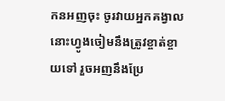កនអញចុះ ចូរវាយអ្នកគង្វាល នោះហ្វូងចៀមនឹងត្រូវខ្ចាត់ខ្ចាយទៅ រួចអញនឹងប្រែ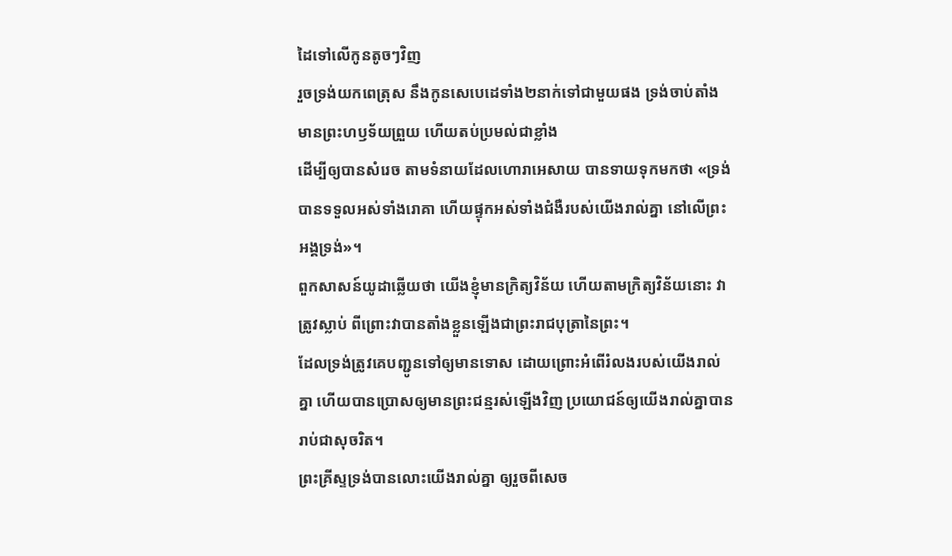ដៃទៅលើកូនតូចៗវិញ
រួចទ្រង់យកពេត្រុស នឹងកូនសេបេដេទាំង២នាក់ទៅជាមួយផង ទ្រង់ចាប់តាំងមានព្រះហឫទ័យព្រួយ ហើយតប់ប្រមល់ជាខ្លាំង
ដើម្បីឲ្យបានសំរេច តាមទំនាយដែលហោរាអេសាយ បានទាយទុកមកថា «ទ្រង់បានទទួលអស់ទាំងរោគា ហើយផ្ទុកអស់ទាំងជំងឺរបស់យើងរាល់គ្នា នៅលើព្រះអង្គទ្រង់»។
ពួកសាសន៍យូដាឆ្លើយថា យើងខ្ញុំមានក្រិត្យវិន័យ ហើយតាមក្រិត្យវិន័យនោះ វាត្រូវស្លាប់ ពីព្រោះវាបានតាំងខ្លួនឡើងជាព្រះរាជបុត្រានៃព្រះ។
ដែលទ្រង់ត្រូវគេបញ្ជូនទៅឲ្យមានទោស ដោយព្រោះអំពើរំលងរបស់យើងរាល់គ្នា ហើយបានប្រោសឲ្យមានព្រះជន្មរស់ឡើងវិញ ប្រយោជន៍ឲ្យយើងរាល់គ្នាបានរាប់ជាសុចរិត។
ព្រះគ្រីស្ទទ្រង់បានលោះយើងរាល់គ្នា ឲ្យរួចពីសេច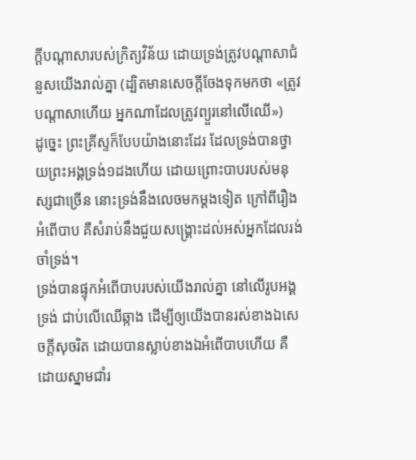ក្ដីបណ្តាសារបស់ក្រិត្យវិន័យ ដោយទ្រង់ត្រូវបណ្តាសាជំនួសយើងរាល់គ្នា (ដ្បិតមានសេចក្ដីចែងទុកមកថា «ត្រូវបណ្តាសាហើយ អ្នកណាដែលត្រូវព្យួរនៅលើឈើ»)
ដូច្នេះ ព្រះគ្រីស្ទក៏បែបយ៉ាងនោះដែរ ដែលទ្រង់បានថ្វាយព្រះអង្គទ្រង់១ដងហើយ ដោយព្រោះបាបរបស់មនុស្សជាច្រើន នោះទ្រង់នឹងលេចមកម្តងទៀត ក្រៅពីរឿងអំពើបាប គឺសំរាប់នឹងជួយសង្គ្រោះដល់អស់អ្នកដែលរង់ចាំទ្រង់។
ទ្រង់បានផ្ទុកអំពើបាបរបស់យើងរាល់គ្នា នៅលើរូបអង្គទ្រង់ ជាប់លើឈើឆ្កាង ដើម្បីឲ្យយើងបានរស់ខាងឯសេចក្ដីសុចរិត ដោយបានស្លាប់ខាងឯអំពើបាបហើយ គឺដោយស្នាមជាំរ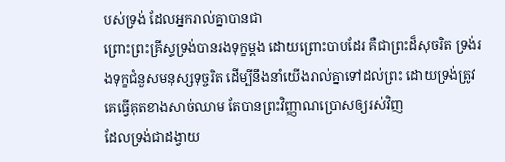បស់ទ្រង់ ដែលអ្នករាល់គ្នាបានជា
ព្រោះព្រះគ្រីស្ទទ្រង់បានរងទុក្ខម្តង ដោយព្រោះបាបដែរ គឺជាព្រះដ៏សុចរិត ទ្រង់រងទុក្ខជំនួសមនុស្សទុច្ចរិត ដើម្បីនឹងនាំយើងរាល់គ្នាទៅដល់ព្រះ ដោយទ្រង់ត្រូវគេធ្វើគុតខាងសាច់ឈាម តែបានព្រះវិញ្ញាណប្រោសឲ្យរស់វិញ
ដែលទ្រង់ជាដង្វាយ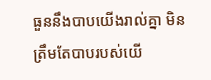ធួននឹងបាបយើងរាល់គ្នា មិនត្រឹមតែបាបរបស់យើ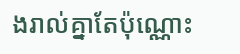ងរាល់គ្នាតែប៉ុណ្ណោះ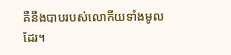គឺនឹងបាបរបស់លោកីយទាំងមូលដែរ។